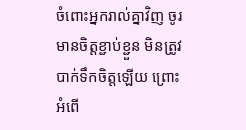ចំពោះអ្នករាល់គ្នាវិញ ចូរមានចិត្តខ្ជាប់ខ្ជួន មិនត្រូវបាក់ទឹកចិត្តឡើយ ព្រោះអំពើ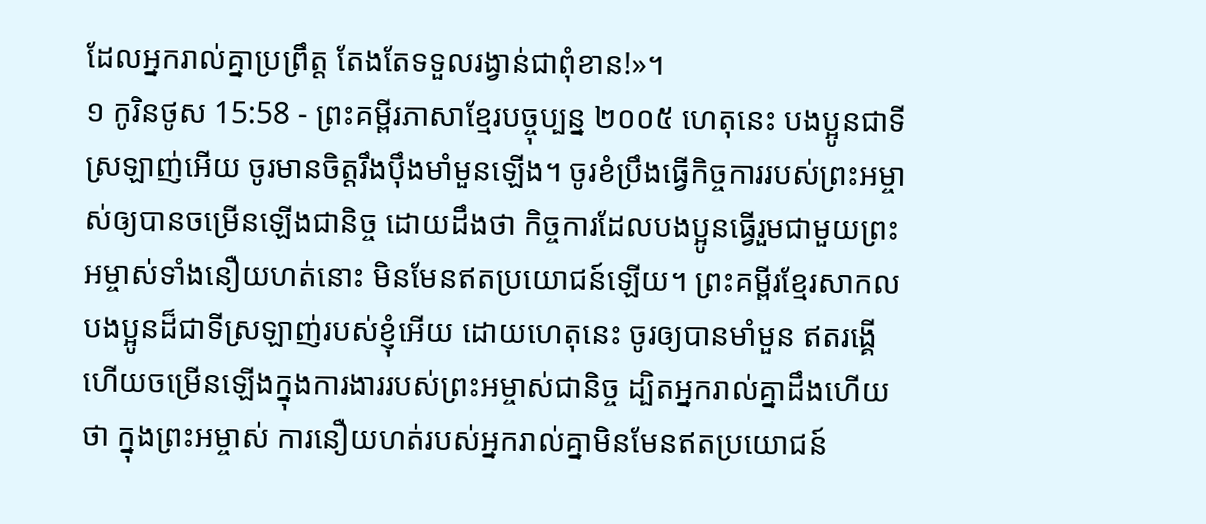ដែលអ្នករាល់គ្នាប្រព្រឹត្ត តែងតែទទួលរង្វាន់ជាពុំខាន!»។
១ កូរិនថូស 15:58 - ព្រះគម្ពីរភាសាខ្មែរបច្ចុប្បន្ន ២០០៥ ហេតុនេះ បងប្អូនជាទីស្រឡាញ់អើយ ចូរមានចិត្តរឹងប៉ឹងមាំមួនឡើង។ ចូរខំប្រឹងធ្វើកិច្ចការរបស់ព្រះអម្ចាស់ឲ្យបានចម្រើនឡើងជានិច្ច ដោយដឹងថា កិច្ចការដែលបងប្អូនធ្វើរួមជាមួយព្រះអម្ចាស់ទាំងនឿយហត់នោះ មិនមែនឥតប្រយោជន៍ឡើយ។ ព្រះគម្ពីរខ្មែរសាកល បងប្អូនដ៏ជាទីស្រឡាញ់របស់ខ្ញុំអើយ ដោយហេតុនេះ ចូរឲ្យបានមាំមួន ឥតរង្គើ ហើយចម្រើនឡើងក្នុងការងាររបស់ព្រះអម្ចាស់ជានិច្ច ដ្បិតអ្នករាល់គ្នាដឹងហើយថា ក្នុងព្រះអម្ចាស់ ការនឿយហត់របស់អ្នករាល់គ្នាមិនមែនឥតប្រយោជន៍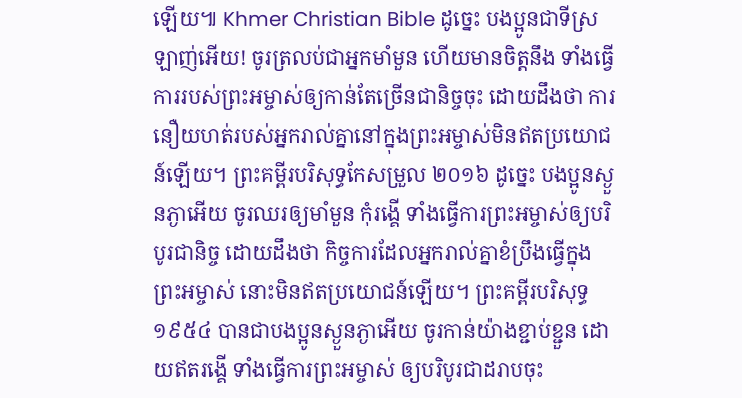ឡើយ៕ Khmer Christian Bible ដូច្នេះ បងប្អូនជាទីស្រឡាញ់អើយ! ចូរត្រលប់ជាអ្នកមាំមួន ហើយមានចិត្ដនឹង ទាំងធ្វើការរបស់ព្រះអម្ចាស់ឲ្យកាន់តែច្រើនជានិច្ចចុះ ដោយដឹងថា ការនឿយហត់របស់អ្នករាល់គ្នានៅក្នុងព្រះអម្ចាស់មិនឥតប្រយោជន៍ឡើយ។ ព្រះគម្ពីរបរិសុទ្ធកែសម្រួល ២០១៦ ដូច្នេះ បងប្អូនស្ងួនភ្ងាអើយ ចូរឈរឲ្យមាំមួន កុំរង្គើ ទាំងធ្វើការព្រះអម្ចាស់ឲ្យបរិបូរជានិច្ច ដោយដឹងថា កិច្ចការដែលអ្នករាល់គ្នាខំប្រឹងធ្វើក្នុងព្រះអម្ចាស់ នោះមិនឥតប្រយោជន៍ឡើយ។ ព្រះគម្ពីរបរិសុទ្ធ ១៩៥៤ បានជាបងប្អូនស្ងួនភ្ងាអើយ ចូរកាន់យ៉ាងខ្ជាប់ខ្ជួន ដោយឥតរង្គើ ទាំងធ្វើការព្រះអម្ចាស់ ឲ្យបរិបូរជាដរាបចុះ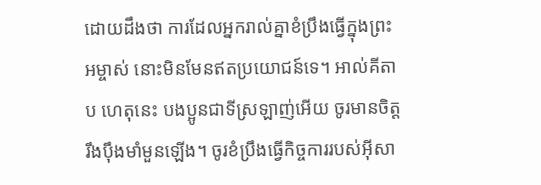ដោយដឹងថា ការដែលអ្នករាល់គ្នាខំប្រឹងធ្វើក្នុងព្រះអម្ចាស់ នោះមិនមែនឥតប្រយោជន៍ទេ។ អាល់គីតាប ហេតុនេះ បងប្អូនជាទីស្រឡាញ់អើយ ចូរមានចិត្ដរឹងប៉ឹងមាំមួនឡើង។ ចូរខំប្រឹងធ្វើកិច្ចការរបស់អ៊ីសា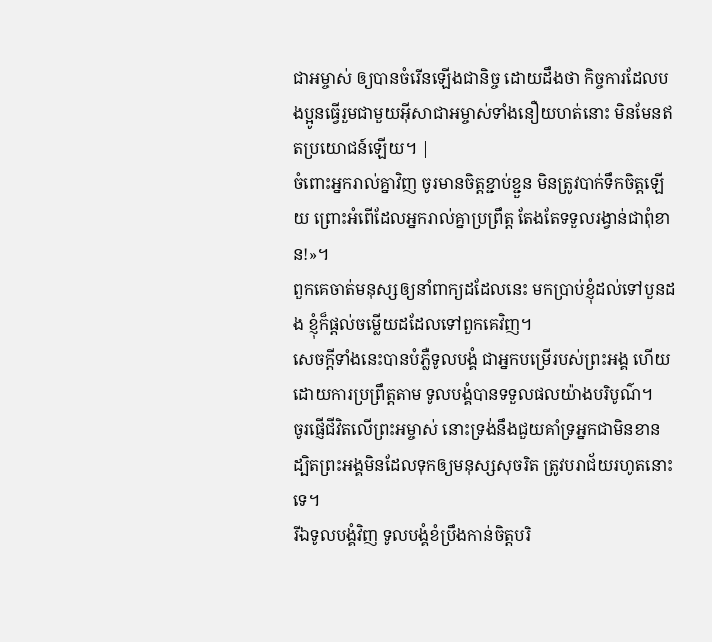ជាអម្ចាស់ ឲ្យបានចំរើនឡើងជានិច្ច ដោយដឹងថា កិច្ចការដែលបងប្អូនធ្វើរួមជាមួយអ៊ីសាជាអម្ចាស់ទាំងនឿយហត់នោះ មិនមែនឥតប្រយោជន៍ឡើយ។ |
ចំពោះអ្នករាល់គ្នាវិញ ចូរមានចិត្តខ្ជាប់ខ្ជួន មិនត្រូវបាក់ទឹកចិត្តឡើយ ព្រោះអំពើដែលអ្នករាល់គ្នាប្រព្រឹត្ត តែងតែទទួលរង្វាន់ជាពុំខាន!»។
ពួកគេចាត់មនុស្សឲ្យនាំពាក្យដដែលនេះ មកប្រាប់ខ្ញុំដល់ទៅបួនដង ខ្ញុំក៏ផ្ដល់ចម្លើយដដែលទៅពួកគេវិញ។
សេចក្ដីទាំងនេះបានបំភ្លឺទូលបង្គំ ជាអ្នកបម្រើរបស់ព្រះអង្គ ហើយដោយការប្រព្រឹត្តតាម ទូលបង្គំបានទទួលផលយ៉ាងបរិបូណ៌។
ចូរផ្ញើជីវិតលើព្រះអម្ចាស់ នោះទ្រង់នឹងជួយគាំទ្រអ្នកជាមិនខាន ដ្បិតព្រះអង្គមិនដែលទុកឲ្យមនុស្សសុចរិត ត្រូវបរាជ័យរហូតនោះទេ។
រីឯទូលបង្គំវិញ ទូលបង្គំខំប្រឹងកាន់ចិត្តបរិ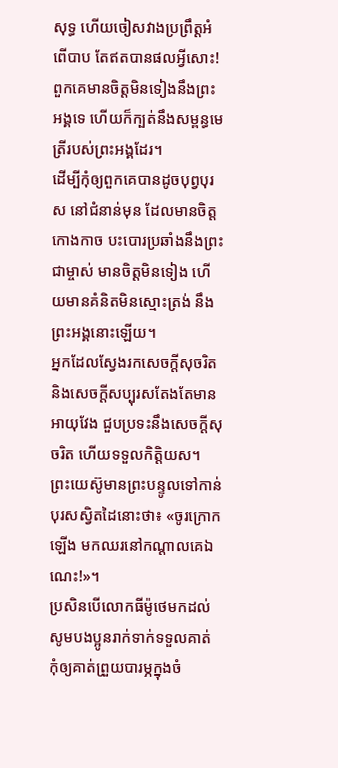សុទ្ធ ហើយចៀសវាងប្រព្រឹត្តអំពើបាប តែឥតបានផលអ្វីសោះ!
ពួកគេមានចិត្តមិនទៀងនឹងព្រះអង្គទេ ហើយក៏ក្បត់នឹងសម្ពន្ធមេត្រីរបស់ព្រះអង្គដែរ។
ដើម្បីកុំឲ្យពួកគេបានដូចបុព្វបុរស នៅជំនាន់មុន ដែលមានចិត្តកោងកាច បះបោរប្រឆាំងនឹងព្រះជាម្ចាស់ មានចិត្តមិនទៀង ហើយមានគំនិតមិនស្មោះត្រង់ នឹងព្រះអង្គនោះឡើយ។
អ្នកដែលស្វែងរកសេចក្ដីសុចរិត និងសេចក្ដីសប្បុរសតែងតែមានអាយុវែង ជួបប្រទះនឹងសេចក្ដីសុចរិត ហើយទទួលកិត្តិយស។
ព្រះយេស៊ូមានព្រះបន្ទូលទៅកាន់បុរសស្វិតដៃនោះថា៖ «ចូរក្រោកឡើង មកឈរនៅកណ្ដាលគេឯណេះ!»។
ប្រសិនបើលោកធីម៉ូថេមកដល់ សូមបងប្អូនរាក់ទាក់ទទួលគាត់ កុំឲ្យគាត់ព្រួយបារម្ភក្នុងចំ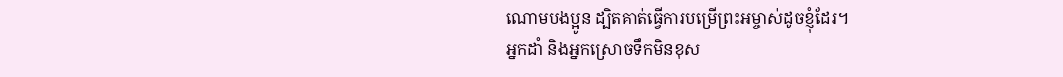ណោមបងប្អូន ដ្បិតគាត់ធ្វើការបម្រើព្រះអម្ចាស់ដូចខ្ញុំដែរ។
អ្នកដាំ និងអ្នកស្រោចទឹកមិនខុស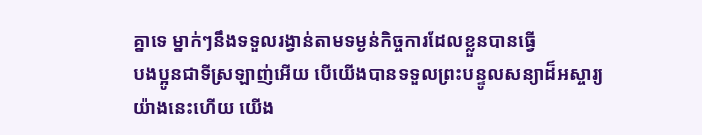គ្នាទេ ម្នាក់ៗនឹងទទួលរង្វាន់តាមទម្ងន់កិច្ចការដែលខ្លួនបានធ្វើ
បងប្អូនជាទីស្រឡាញ់អើយ បើយើងបានទទួលព្រះបន្ទូលសន្យាដ៏អស្ចារ្យយ៉ាងនេះហើយ យើង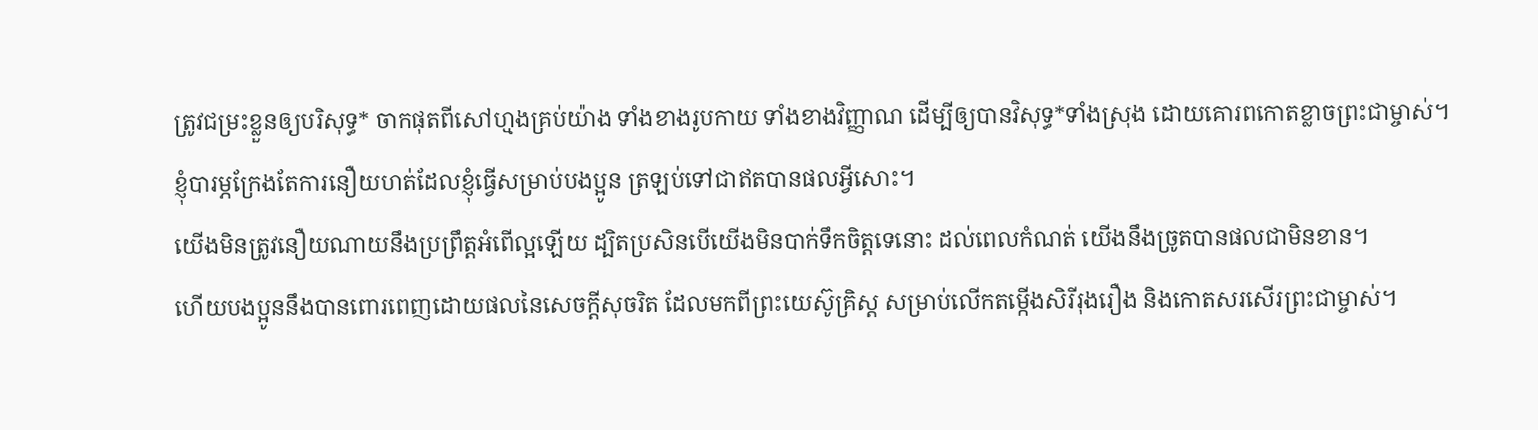ត្រូវជម្រះខ្លួនឲ្យបរិសុទ្ធ* ចាកផុតពីសៅហ្មងគ្រប់យ៉ាង ទាំងខាងរូបកាយ ទាំងខាងវិញ្ញាណ ដើម្បីឲ្យបានវិសុទ្ធ*ទាំងស្រុង ដោយគោរពកោតខ្លាចព្រះជាម្ចាស់។
ខ្ញុំបារម្ភក្រែងតែការនឿយហត់ដែលខ្ញុំធ្វើសម្រាប់បងប្អូន ត្រឡប់ទៅជាឥតបានផលអ្វីសោះ។
យើងមិនត្រូវនឿយណាយនឹងប្រព្រឹត្តអំពើល្អឡើយ ដ្បិតប្រសិនបើយើងមិនបាក់ទឹកចិត្តទេនោះ ដល់ពេលកំណត់ យើងនឹងច្រូតបានផលជាមិនខាន។
ហើយបងប្អូននឹងបានពោរពេញដោយផលនៃសេចក្ដីសុចរិត ដែលមកពីព្រះយេស៊ូគ្រិស្ត សម្រាប់លើកតម្កើងសិរីរុងរឿង និងកោតសរសើរព្រះជាម្ចាស់។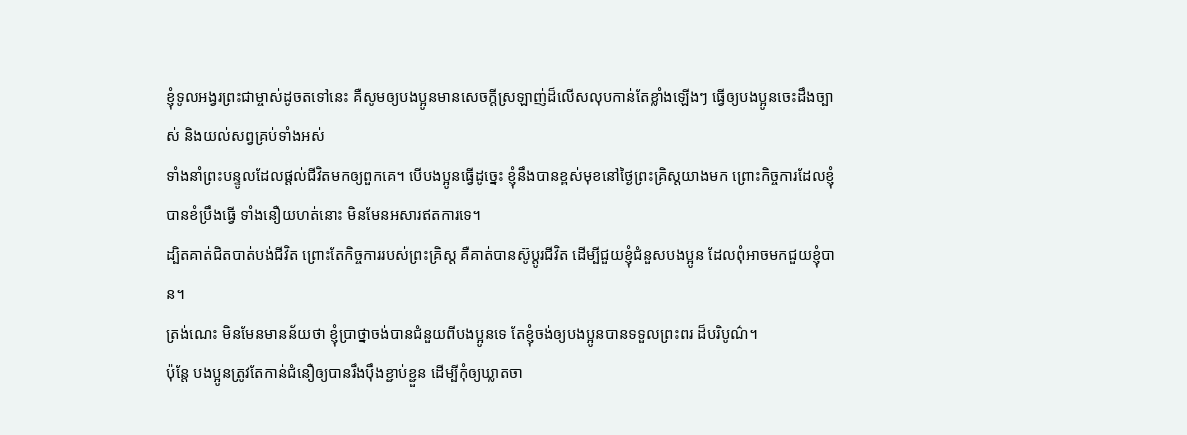ខ្ញុំទូលអង្វរព្រះជាម្ចាស់ដូចតទៅនេះ គឺសូមឲ្យបងប្អូនមានសេចក្ដីស្រឡាញ់ដ៏លើសលុបកាន់តែខ្លាំងឡើងៗ ធ្វើឲ្យបងប្អូនចេះដឹងច្បាស់ និងយល់សព្វគ្រប់ទាំងអស់
ទាំងនាំព្រះបន្ទូលដែលផ្ដល់ជីវិតមកឲ្យពួកគេ។ បើបងប្អូនធ្វើដូច្នេះ ខ្ញុំនឹងបានខ្ពស់មុខនៅថ្ងៃព្រះគ្រិស្តយាងមក ព្រោះកិច្ចការដែលខ្ញុំបានខំប្រឹងធ្វើ ទាំងនឿយហត់នោះ មិនមែនអសារឥតការទេ។
ដ្បិតគាត់ជិតបាត់បង់ជីវិត ព្រោះតែកិច្ចការរបស់ព្រះគ្រិស្ត គឺគាត់បានស៊ូប្ដូរជីវិត ដើម្បីជួយខ្ញុំជំនួសបងប្អូន ដែលពុំអាចមកជួយខ្ញុំបាន។
ត្រង់ណេះ មិនមែនមានន័យថា ខ្ញុំប្រាថ្នាចង់បានជំនួយពីបងប្អូនទេ តែខ្ញុំចង់ឲ្យបងប្អូនបានទទួលព្រះពរ ដ៏បរិបូណ៌។
ប៉ុន្តែ បងប្អូនត្រូវតែកាន់ជំនឿឲ្យបានរឹងប៉ឹងខ្ជាប់ខ្ជួន ដើម្បីកុំឲ្យឃ្លាតចា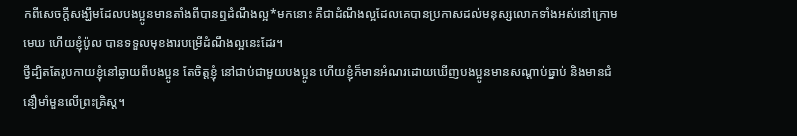កពីសេចក្ដីសង្ឃឹមដែលបងប្អូនមានតាំងពីបានឮដំណឹងល្អ*មកនោះ គឺជាដំណឹងល្អដែលគេបានប្រកាសដល់មនុស្សលោកទាំងអស់នៅក្រោមមេឃ ហើយខ្ញុំប៉ូល បានទទួលមុខងារបម្រើដំណឹងល្អនេះដែរ។
ថ្វីដ្បិតតែរូបកាយខ្ញុំនៅឆ្ងាយពីបងប្អូន តែចិត្តខ្ញុំ នៅជាប់ជាមួយបងប្អូន ហើយខ្ញុំក៏មានអំណរដោយឃើញបងប្អូនមានសណ្ដាប់ធ្នាប់ និងមានជំនឿមាំមួនលើព្រះគ្រិស្ត។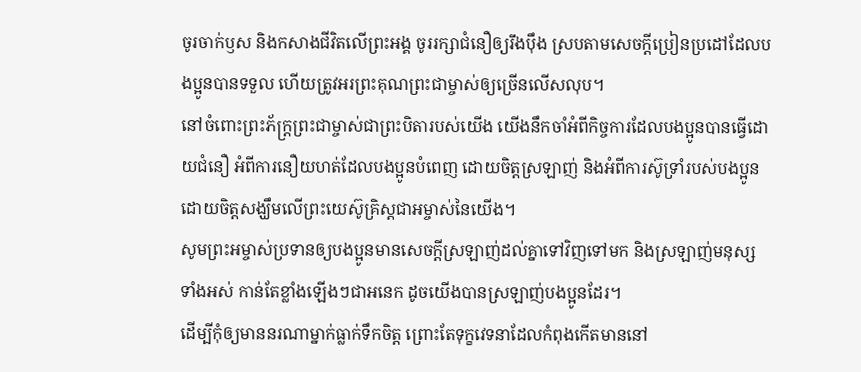ចូរចាក់ឫស និងកសាងជីវិតលើព្រះអង្គ ចូររក្សាជំនឿឲ្យរឹងប៉ឹង ស្របតាមសេចក្ដីប្រៀនប្រដៅដែលបងប្អូនបានទទួល ហើយត្រូវអរព្រះគុណព្រះជាម្ចាស់ឲ្យច្រើនលើសលុប។
នៅចំពោះព្រះភ័ក្ត្រព្រះជាម្ចាស់ជាព្រះបិតារបស់យើង យើងនឹកចាំអំពីកិច្ចការដែលបងប្អូនបានធ្វើដោយជំនឿ អំពីការនឿយហត់ដែលបងប្អូនបំពេញ ដោយចិត្តស្រឡាញ់ និងអំពីការស៊ូទ្រាំរបស់បងប្អូន ដោយចិត្តសង្ឃឹមលើព្រះយេស៊ូគ្រិស្តជាអម្ចាស់នៃយើង។
សូមព្រះអម្ចាស់ប្រទានឲ្យបងប្អូនមានសេចក្ដីស្រឡាញ់ដល់គ្នាទៅវិញទៅមក និងស្រឡាញ់មនុស្សទាំងអស់ កាន់តែខ្លាំងឡើងៗជាអនេក ដូចយើងបានស្រឡាញ់បងប្អូនដែរ។
ដើម្បីកុំឲ្យមាននរណាម្នាក់ធ្លាក់ទឹកចិត្ត ព្រោះតែទុក្ខវេទនាដែលកំពុងកើតមាននៅ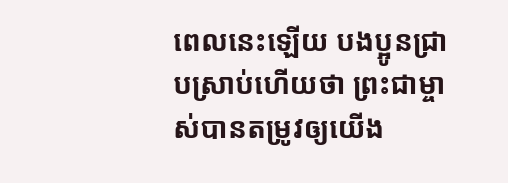ពេលនេះឡើយ បងប្អូនជ្រាបស្រាប់ហើយថា ព្រះជាម្ចាស់បានតម្រូវឲ្យយើង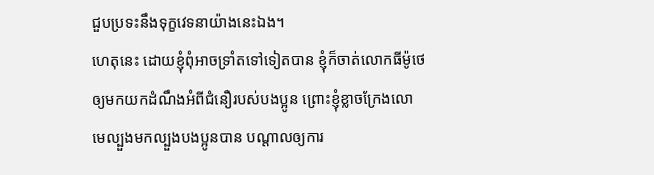ជួបប្រទះនឹងទុក្ខវេទនាយ៉ាងនេះឯង។
ហេតុនេះ ដោយខ្ញុំពុំអាចទ្រាំតទៅទៀតបាន ខ្ញុំក៏ចាត់លោកធីម៉ូថេឲ្យមកយកដំណឹងអំពីជំនឿរបស់បងប្អូន ព្រោះខ្ញុំខ្លាចក្រែងលោមេល្បួងមកល្បួងបងប្អូនបាន បណ្ដាលឲ្យការ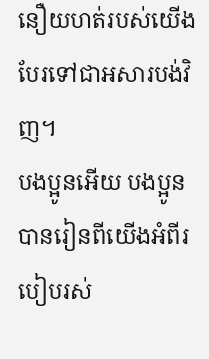នឿយហត់របស់យើង បែរទៅជាអសារបង់វិញ។
បងប្អូនអើយ បងប្អូនបានរៀនពីយើងអំពីរបៀបរស់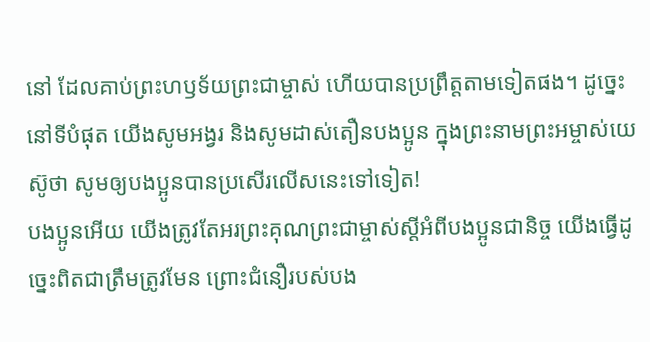នៅ ដែលគាប់ព្រះហឫទ័យព្រះជាម្ចាស់ ហើយបានប្រព្រឹត្តតាមទៀតផង។ ដូច្នេះ នៅទីបំផុត យើងសូមអង្វរ និងសូមដាស់តឿនបងប្អូន ក្នុងព្រះនាមព្រះអម្ចាស់យេស៊ូថា សូមឲ្យបងប្អូនបានប្រសើរលើសនេះទៅទៀត!
បងប្អូនអើយ យើងត្រូវតែអរព្រះគុណព្រះជាម្ចាស់ស្ដីអំពីបងប្អូនជានិច្ច យើងធ្វើដូច្នេះពិតជាត្រឹមត្រូវមែន ព្រោះជំនឿរបស់បង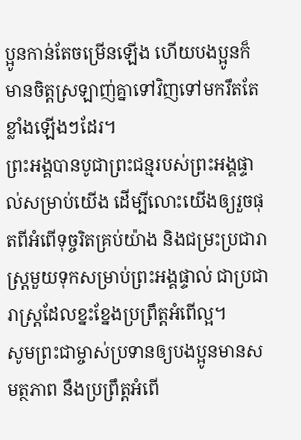ប្អូនកាន់តែចម្រើនឡើង ហើយបងប្អូនក៏មានចិត្តស្រឡាញ់គ្នាទៅវិញទៅមករឹតតែខ្លាំងឡើងៗដែរ។
ព្រះអង្គបានបូជាព្រះជន្មរបស់ព្រះអង្គផ្ទាល់សម្រាប់យើង ដើម្បីលោះយើងឲ្យរួចផុតពីអំពើទុច្ចរិតគ្រប់យ៉ាង និងជម្រះប្រជារាស្ត្រមួយទុកសម្រាប់ព្រះអង្គផ្ទាល់ ជាប្រជារាស្ត្រដែលខ្នះខ្នែងប្រព្រឹត្តអំពើល្អ។
សូមព្រះជាម្ចាស់ប្រទានឲ្យបងប្អូនមានសមត្ថភាព នឹងប្រព្រឹត្តអំពើ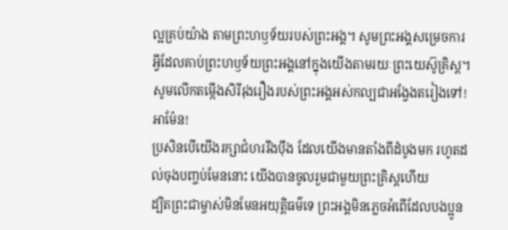ល្អគ្រប់យ៉ាង តាមព្រះហឫទ័យរបស់ព្រះអង្គ។ សូមព្រះអង្គសម្រេចការអ្វីដែលគាប់ព្រះហឫទ័យព្រះអង្គនៅក្នុងយើងតាមរយៈព្រះយេស៊ូគ្រិស្ត។ សូមលើកតម្កើងសិរីរុងរឿងរបស់ព្រះអង្គអស់កល្បជាអង្វែងតរៀងទៅ! អាម៉ែន!
ប្រសិនបើយើងរក្សាជំហររឹងប៉ឹង ដែលយើងមានតាំងពីដំបូងមក រហូតដល់ចុងបញ្ចប់មែននោះ យើងបានចូលរួមជាមួយព្រះគ្រិស្តហើយ
ដ្បិតព្រះជាម្ចាស់មិនមែនអយុត្ដិធម៌ទេ ព្រះអង្គមិនភ្លេចអំពើដែលបងប្អូន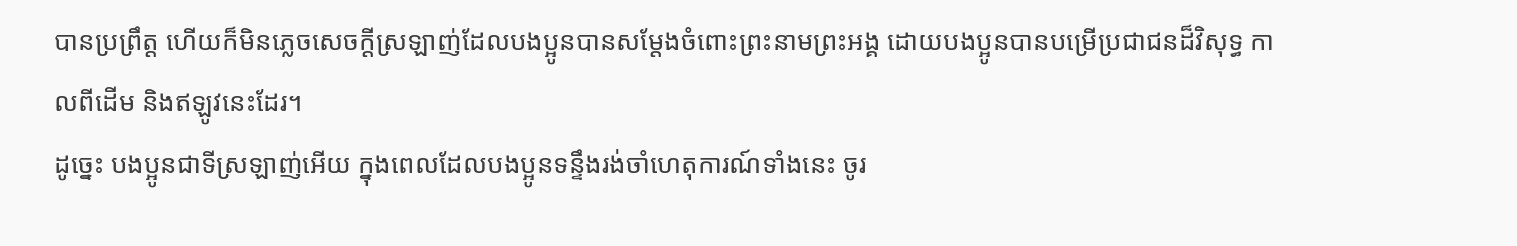បានប្រព្រឹត្ត ហើយក៏មិនភ្លេចសេចក្ដីស្រឡាញ់ដែលបងប្អូនបានសម្តែងចំពោះព្រះនាមព្រះអង្គ ដោយបងប្អូនបានបម្រើប្រជាជនដ៏វិសុទ្ធ កាលពីដើម និងឥឡូវនេះដែរ។
ដូច្នេះ បងប្អូនជាទីស្រឡាញ់អើយ ក្នុងពេលដែលបងប្អូនទន្ទឹងរង់ចាំហេតុការណ៍ទាំងនេះ ចូរ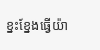ខ្នះខ្នែងធ្វើយ៉ា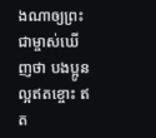ងណាឲ្យព្រះជាម្ចាស់ឃើញថា បងប្អូនល្អឥតខ្ចោះ ឥត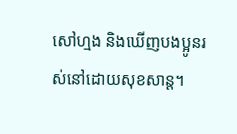សៅហ្មង និងឃើញបងប្អូនរស់នៅដោយសុខសាន្ត។